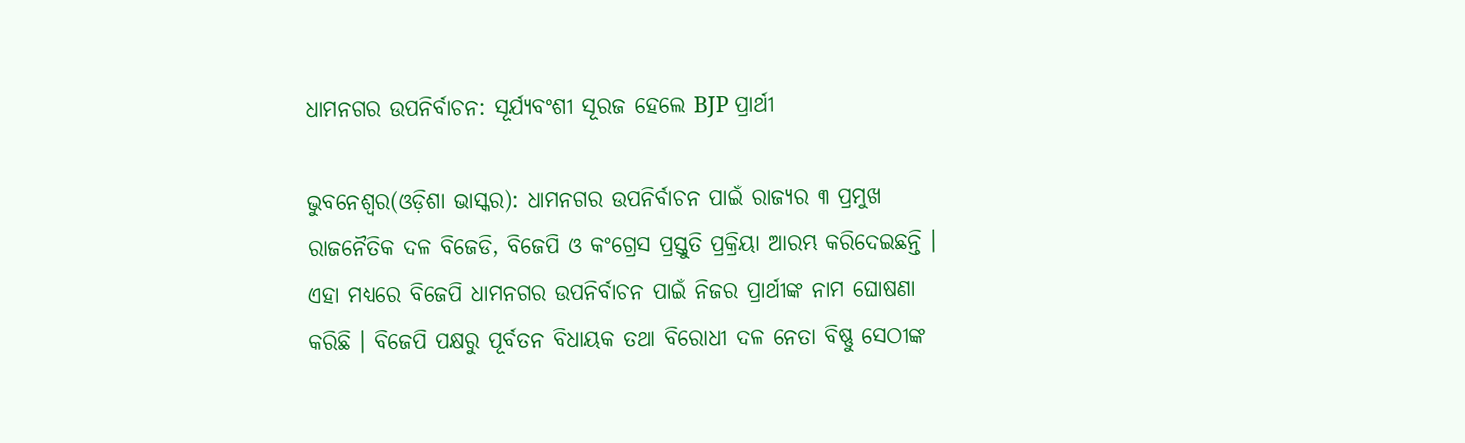ଧାମନଗର ଉପନିର୍ବାଚନ: ସୂର୍ଯ୍ୟବଂଶୀ ସୂରଜ ହେଲେ BJP ପ୍ରାର୍ଥୀ

ଭୁବନେଶ୍ୱର(ଓଡ଼ିଶା ଭାସ୍କର): ଧାମନଗର ଉପନିର୍ବାଚନ ପାଇଁ ରାଜ୍ୟର ୩ ପ୍ରମୁଖ ରାଜନୈତିକ ଦଳ ବିଜେଡି, ବିଜେପି ଓ କଂଗ୍ରେସ ପ୍ରସ୍ତୁତି ପ୍ରକ୍ରିୟା ଆରମ୍ଭ କରିଦେଇଛନ୍ତି । ଏହା ମଧ୍ୟରେ ବିଜେପି ଧାମନଗର ଉପନିର୍ବାଚନ ପାଇଁ ନିଜର ପ୍ରାର୍ଥୀଙ୍କ ନାମ ଘୋଷଣା କରିଛି । ବିଜେପି ପକ୍ଷରୁ ପୂର୍ବତନ ବିଧାୟକ ତଥା ବିରୋଧୀ ଦଳ ନେତା ବିଷ୍ଣୁ ସେଠୀଙ୍କ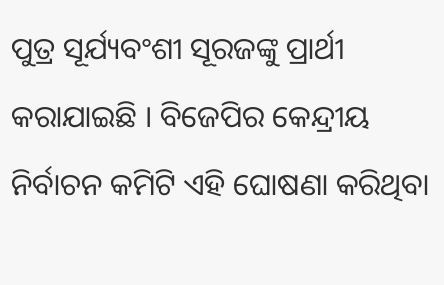ପୁତ୍ର ସୂର୍ଯ୍ୟବଂଶୀ ସୂରଜଙ୍କୁ ପ୍ରାର୍ଥୀ କରାଯାଇଛି । ବିଜେପିର କେନ୍ଦ୍ରୀୟ ନିର୍ବାଚନ କମିଟି ଏହି ଘୋଷଣା କରିଥିବା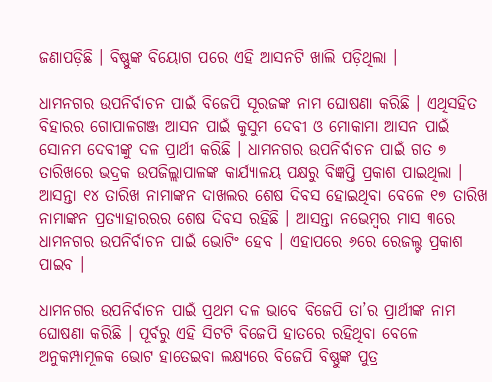ଜଣାପଡ଼ିଛି । ବିଷ୍ଣୁଙ୍କ ବିୟୋଗ ପରେ ଏହି ଆସନଟି ଖାଲି ପଡ଼ିଥିଲା ।

ଧାମନଗର ଉପନିର୍ବାଚନ ପାଇଁ ବିଜେପି ସୂରଜଙ୍କ ନାମ ଘୋଷଣା କରିଛି । ଏଥିସହିତ ବିହାରର ଗୋପାଳଗଞ୍ଜ ଆସନ ପାଇଁ କୁସୁମ ଦେବୀ ଓ ମୋକାମା ଆସନ ପାଇଁ ସୋନମ ଦେବୀଙ୍କୁ ଦଳ ପ୍ରାର୍ଥୀ କରିଛି । ଧାମନଗର ଉପନିର୍ବାଚନ ପାଇଁ ଗତ ୭ ତାରିଖରେ ଭଦ୍ରକ ଉପଜିଲ୍ଲାପାଳଙ୍କ କାର୍ଯ୍ୟାଳୟ ପକ୍ଷରୁ ବିଜ୍ଞପ୍ତି ପ୍ରକାଶ ପାଇଥିଲା । ଆସନ୍ତା ୧୪ ତାରିଖ ନାମାଙ୍କନ ଦାଖଲର ଶେଷ ଦିବସ ହୋଇଥିବା ବେଳେ ୧୭ ତାରିଖ ନାମାଙ୍କନ ପ୍ରତ୍ୟାହାରରର ଶେଷ ଦିବସ ରହିଛି । ଆସନ୍ତା ନଭେମ୍ବର ମାସ ୩ରେ ଧାମନଗର ଉପନିର୍ବାଚନ ପାଇଁ ଭୋଟିଂ ହେବ । ଏହାପରେ ୬ରେ ରେଜଲ୍ଟ ପ୍ରକାଶ ପାଇବ ।

ଧାମନଗର ଉପନିର୍ବାଚନ ପାଇଁ ପ୍ରଥମ ଦଳ ଭାବେ ବିଜେପି ତା’ର ପ୍ରାର୍ଥୀଙ୍କ ନାମ ଘୋଷଣା କରିଛି । ପୂର୍ବରୁ ଏହି ସିଟଟି ବିଜେପି ହାତରେ ରହିଥିବା ବେଳେ ଅନୁକମ୍ପାମୂଳକ ଭୋଟ ହାତେଇବା ଲକ୍ଷ୍ୟରେ ବିଜେପି ବିଷ୍ଣୁଙ୍କ ପୁତ୍ର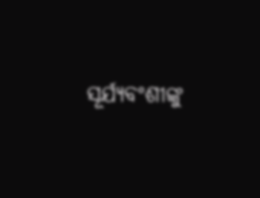ସୂର୍ଯ୍ୟବଂଶୀଙ୍କୁ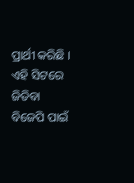ପ୍ରାର୍ଥୀ କରିଛି । ଏହି ସିଟରେ ଜିତିବା ବିଜେପି ପାଇଁ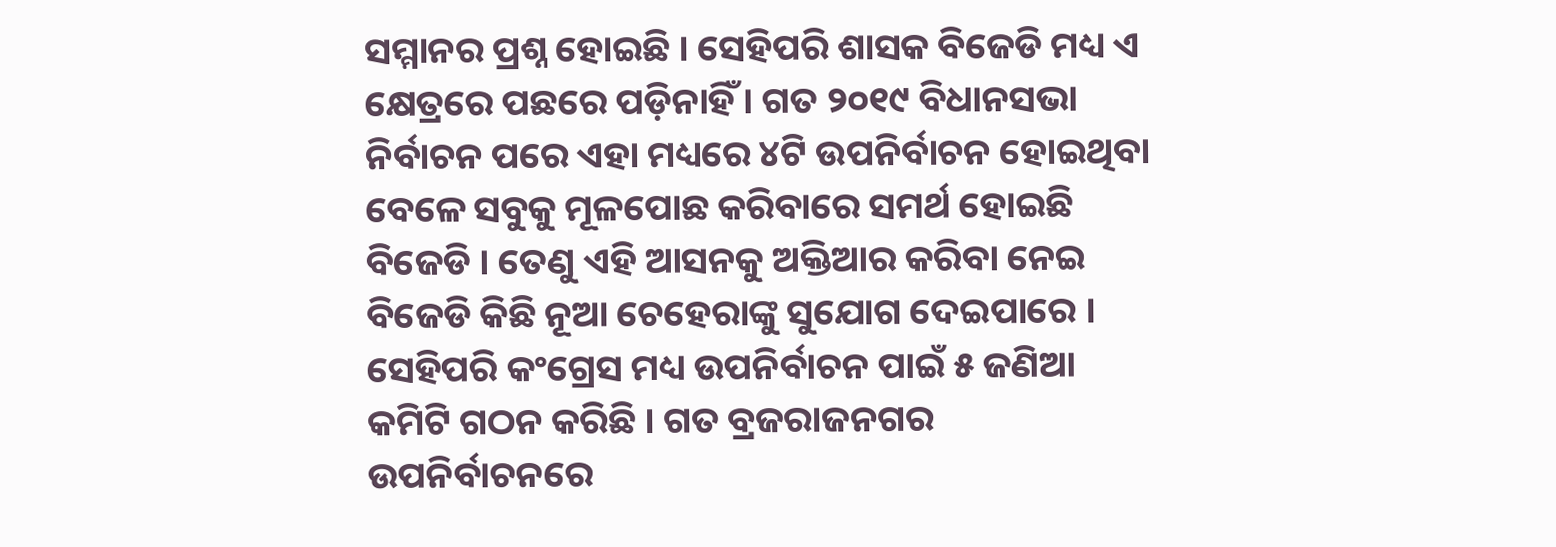ସମ୍ମାନର ପ୍ରଶ୍ନ ହୋଇଛି । ସେହିପରି ଶାସକ ବିଜେଡି ମଧ୍ୟ ଏ କ୍ଷେତ୍ରରେ ପଛରେ ପଡ଼ିନାହିଁ । ଗତ ୨୦୧୯ ବିଧାନସଭା ନିର୍ବାଚନ ପରେ ଏହା ମଧ୍ୟରେ ୪ଟି ଉପନିର୍ବାଚନ ହୋଇଥିବା ବେଳେ ସବୁକୁ ମୂଳପୋଛ କରିବାରେ ସମର୍ଥ ହୋଇଛି ବିଜେଡି । ତେଣୁ ଏହି ଆସନକୁ ଅକ୍ତିଆର କରିବା ନେଇ ବିଜେଡି କିଛି ନୂଆ ଚେହେରାଙ୍କୁ ସୁଯୋଗ ଦେଇପାରେ । ସେହିପରି କଂଗ୍ରେସ ମଧ୍ୟ ଉପନିର୍ବାଚନ ପାଇଁ ୫ ଜଣିଆ କମିଟି ଗଠନ କରିଛି । ଗତ ବ୍ରଜରାଜନଗର ଉପନିର୍ବାଚନରେ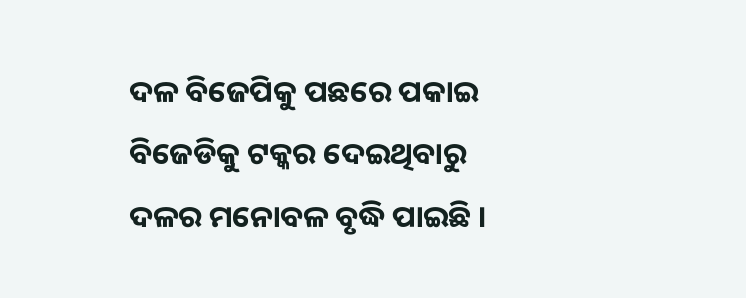ଦଳ ବିଜେପିକୁ ପଛରେ ପକାଇ ବିଜେଡିକୁ ଟକ୍କର ଦେଇଥିବାରୁ ଦଳର ମନୋବଳ ବୃଦ୍ଧି ପାଇଛି ।